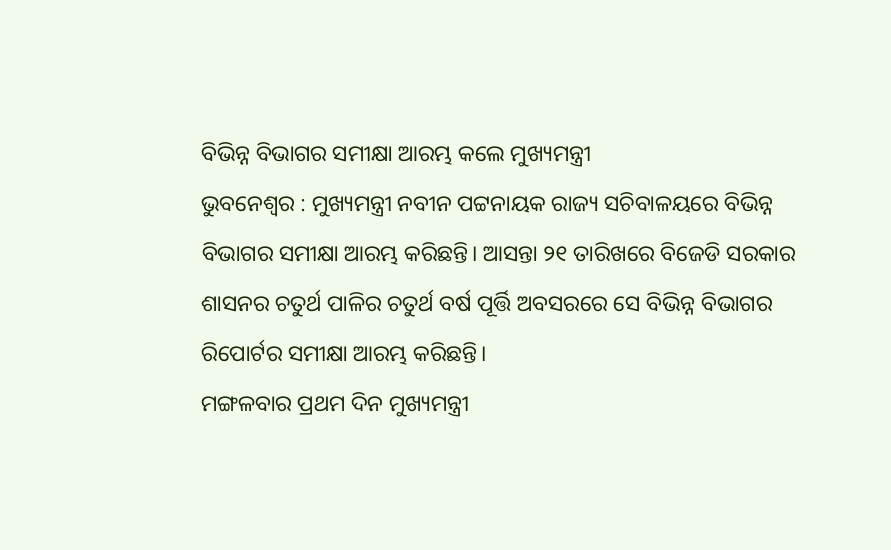ବିଭିନ୍ନ ବିଭାଗର ସମୀକ୍ଷା ଆରମ୍ଭ କଲେ ମୁଖ୍ୟମନ୍ତ୍ରୀ
ଭୁବନେଶ୍ୱର : ମୁଖ୍ୟମନ୍ତ୍ରୀ ନବୀନ ପଟ୍ଟନାୟକ ରାଜ୍ୟ ସଚିବାଳୟରେ ବିଭିନ୍ନ ବିଭାଗର ସମୀକ୍ଷା ଆରମ୍ଭ କରିଛନ୍ତି। ଆସନ୍ତା ୨୧ ତାରିଖରେ ବିଜେଡି ସରକାର ଶାସନର ଚତୁର୍ଥ ପାଳିର ଚତୁର୍ଥ ବର୍ଷ ପୂର୍ତ୍ତି ଅବସରରେ ସେ ବିଭିନ୍ନ ବିଭାଗର ରିପୋର୍ଟର ସମୀକ୍ଷା ଆରମ୍ଭ କରିଛନ୍ତି।
ମଙ୍ଗଳବାର ପ୍ରଥମ ଦିନ ମୁଖ୍ୟମନ୍ତ୍ରୀ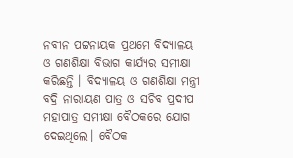ନବୀନ ପଟ୍ଟନାୟକ ପ୍ରଥମେ ବିଦ୍ୟାଳୟ ଓ ଗଣଶିକ୍ଷା ବିଭାଗ କାର୍ଯ୍ୟର ସମୀକ୍ଷା କରିଛନ୍ତି । ବିଦ୍ୟାଳୟ ଓ ଗଣଶିକ୍ଷା ମନ୍ତ୍ରୀ ବଦ୍ରି ନାରାୟଣ ପାତ୍ର ଓ ସଚିବ ପ୍ରଦୀପ ମହାପାତ୍ର ସମୀକ୍ଷା ବୈଠକରେ ଯୋଗ ଦେଇଥିଲେ। ବୈଠକ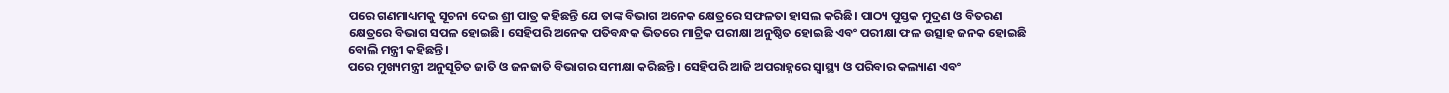ପରେ ଗଣମାଧ୍ୟମକୁ ସୂଚନା ଦେଇ ଶ୍ରୀ ପାତ୍ର କହିଛନ୍ତି ଯେ ତାଙ୍କ ବିଭାଗ ଅନେକ କ୍ଷେତ୍ରରେ ସଫଳତା ହାସଲ କରିଛି। ପାଠ୍ୟ ପୁସ୍ତକ ମୁଦ୍ରଣ ଓ ବିତରଣ କ୍ଷେତ୍ରରେ ବିଭାଗ ସପଳ ହୋଇଛି। ସେହିପରି ଅନେକ ପତିବନ୍ଧକ ଭିତରେ ମାଟ୍ରିକ ପରୀକ୍ଷା ଅନୁଷ୍ଠିତ ହୋଇଛି ଏବଂ ପରୀକ୍ଷା ଫଳ ଉତ୍ସାହ ଜନକ ହୋଇଛି ବୋଲି ମନ୍ତ୍ରୀ କହିଛନ୍ତି ।
ପରେ ମୁଖ୍ୟମନ୍ତ୍ରୀ ଅନୁସୂଚିତ ଜାତି ଓ ଜନଜାତି ବିଭାଗର ସମୀକ୍ଷା କରିଛନ୍ତି । ସେହିପରି ଆଜି ଅପରାହ୍ନରେ ସ୍ୱାସ୍ଥ୍ୟ ଓ ପରିବାର କଲ୍ୟାଣ ଏବଂ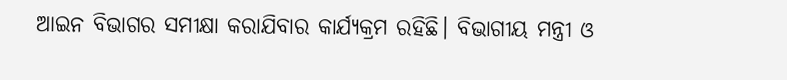ଆଇନ ବିଭାଗର ସମୀକ୍ଷା କରାଯିବାର କାର୍ଯ୍ୟକ୍ରମ ରହିଛି। ବିଭାଗୀୟ ମନ୍ତ୍ରୀ ଓ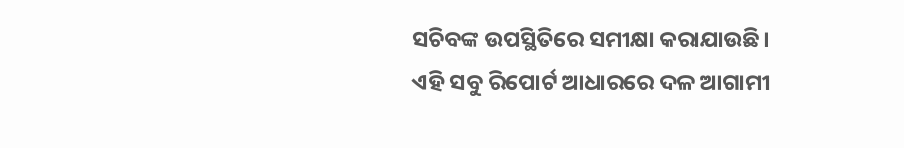ସଚିବଙ୍କ ଉପସ୍ଥିତିରେ ସମୀକ୍ଷା କରାଯାଉଛି।
ଏହି ସବୁ ରିପୋର୍ଟ ଆଧାରରେ ଦଳ ଆଗାମୀ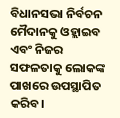ବିଧାନସଭା ନିର୍ବଚନ ମୈଦାନକୁ ଓହ୍ଲାଇବ ଏବଂ ନିଜର ସଫଳତାକୁ ଲୋକଙ୍କ ପାଖରେ ଉପସ୍ଥାପିତ କରିବ।